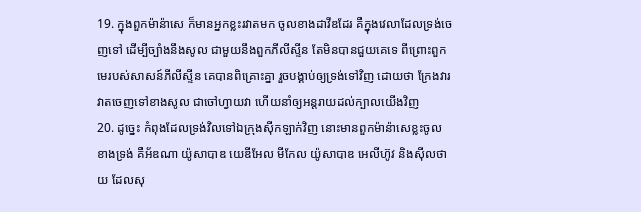19. ក្នុងពួកម៉ាន៉ាសេ ក៏មានអ្នកខ្លះរវាតមក ចូលខាងដាវីឌដែរ គឺក្នុងវេលាដែលទ្រង់ចេញទៅ ដើម្បីច្បាំងនឹងសូល ជាមួយនឹងពួកភីលីស្ទីន តែមិនបានជួយគេទេ ពីព្រោះពួកមេរបស់សាសន៍ភីលីស្ទីន គេបានពិគ្រោះគ្នា រួចបង្គាប់ឲ្យទ្រង់ទៅវិញ ដោយថា ក្រែងវារវាតចេញទៅខាងសូល ជាចៅហ្វាយវា ហើយនាំឲ្យអន្តរាយដល់ក្បាលយើងវិញ
20. ដូច្នេះ កំពុងដែលទ្រង់វិលទៅឯក្រុងស៊ីកឡាក់វិញ នោះមានពួកម៉ាន៉ាសេខ្លះចូលខាងទ្រង់ គឺអ័ឌណា យ៉ូសាបាឌ យេឌីអែល មីកែល យ៉ូសាបាឌ អេលីហ៊ូវ និងស៊ីលថាយ ដែលសុ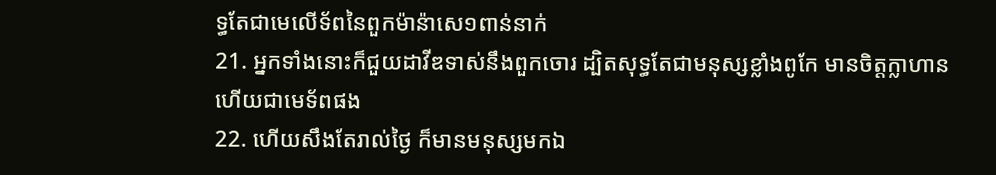ទ្ធតែជាមេលើទ័ពនៃពួកម៉ាន៉ាសេ១ពាន់នាក់
21. អ្នកទាំងនោះក៏ជួយដាវីឌទាស់នឹងពួកចោរ ដ្បិតសុទ្ធតែជាមនុស្សខ្លាំងពូកែ មានចិត្តក្លាហាន ហើយជាមេទ័ពផង
22. ហើយសឹងតែរាល់ថ្ងៃ ក៏មានមនុស្សមកឯ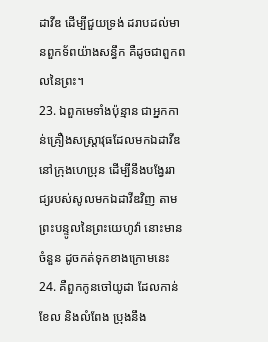ដាវីឌ ដើម្បីជួយទ្រង់ ដរាបដល់មានពួកទ័ពយ៉ាងសន្ធឹក គឺដូចជាពួកពលនៃព្រះ។
23. ឯពួកមេទាំងប៉ុន្មាន ជាអ្នកកាន់គ្រឿងសស្ត្រាវុធដែលមកឯដាវីឌ នៅក្រុងហេប្រុន ដើម្បីនឹងបង្វែររាជ្យរបស់សូលមកឯដាវីឌវិញ តាមព្រះបន្ទូលនៃព្រះយេហូវ៉ា នោះមានចំនួន ដូចកត់ទុកខាងក្រោមនេះ
24. គឺពួកកូនចៅយូដា ដែលកាន់ខែល និងលំពែង ប្រុងនឹង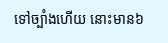ទៅច្បាំងហើយ នោះមាន៦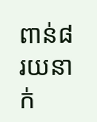ពាន់៨រយនាក់